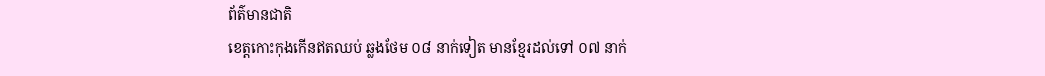ព័ត៌មានជាតិ
ខេត្តកោះកុងកើនឥតឈប់ ឆ្លងថែម ០៨ នាក់ទៀត មានខ្មែរដល់ទៅ ០៧ នាក់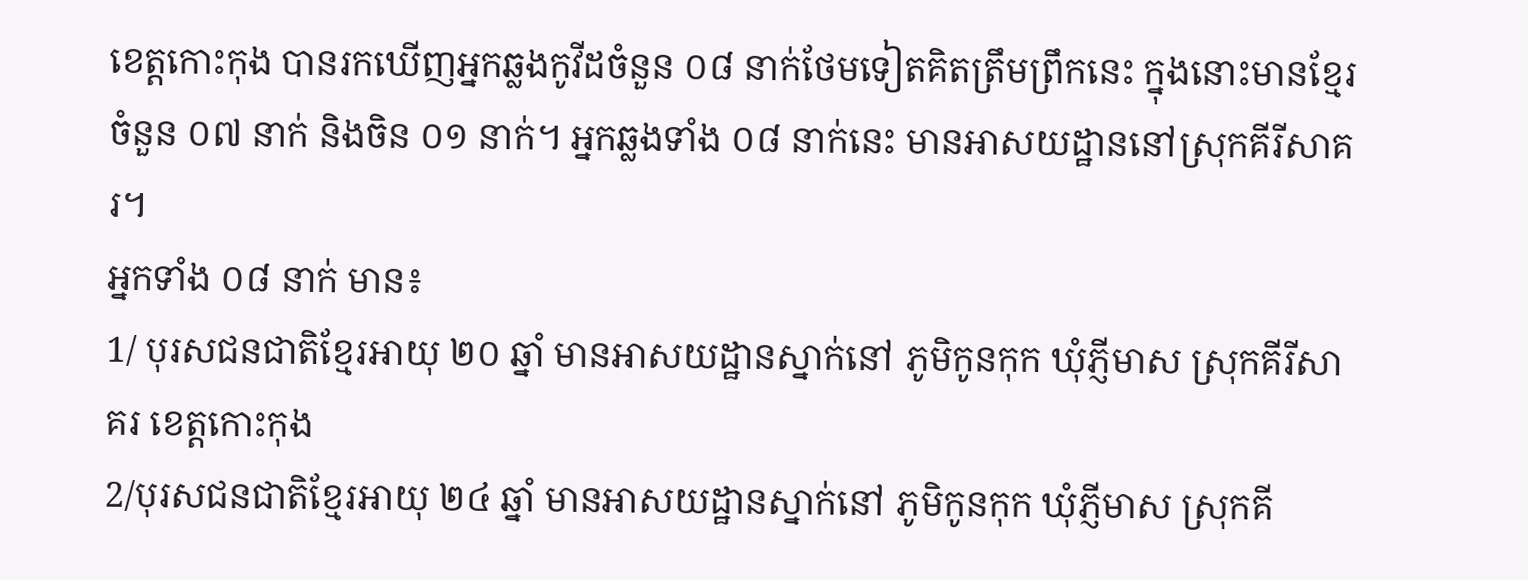ខេត្តកោះកុង បានរកឃើញអ្នកឆ្លងកូវីដចំនួន ០៨ នាក់ថែមទៀតគិតត្រឹមព្រឹកនេះ ក្នុងនោះមានខ្មែរចំនួន ០៧ នាក់ និងចិន ០១ នាក់។ អ្នកឆ្លងទាំង ០៨ នាក់នេះ មានអាសយដ្ឋាននៅស្រុកគីរីសាគរ។
អ្នកទាំង ០៨ នាក់ មាន៖
1/ បុរសជនជាតិខ្មែរអាយុ ២០ ឆ្នាំ មានអាសយដ្ឋានស្នាក់នៅ ភូមិកូនកុក ឃុំភ្ញីមាស ស្រុកគីរីសាគរ ខេត្តកោះកុង
2/បុរសជនជាតិខ្មែរអាយុ ២៤ ឆ្នាំ មានអាសយដ្ឋានស្នាក់នៅ ភូមិកូនកុក ឃុំភ្ញីមាស ស្រុកគី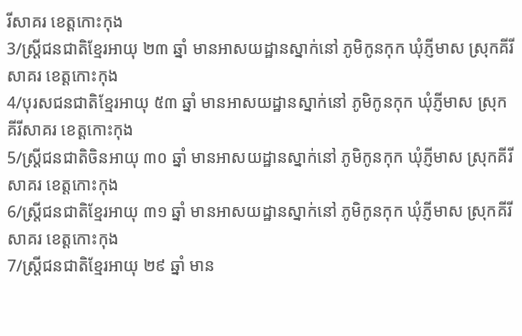រីសាគរ ខេត្តកោះកុង
3/ស្រ្តីជនជាតិខ្មែរអាយុ ២៣ ឆ្នាំ មានអាសយដ្ឋានស្នាក់នៅ ភូមិកូនកុក ឃុំភ្ញីមាស ស្រុកគីរីសាគរ ខេត្តកោះកុង
4/បុរសជនជាតិខ្មែរអាយុ ៥៣ ឆ្នាំ មានអាសយដ្ឋានស្នាក់នៅ ភូមិកូនកុក ឃុំភ្ញីមាស ស្រុកគីរីសាគរ ខេត្តកោះកុង
5/ស្រ្តីជនជាតិចិនអាយុ ៣០ ឆ្នាំ មានអាសយដ្ឋានស្នាក់នៅ ភូមិកូនកុក ឃុំភ្ញីមាស ស្រុកគីរីសាគរ ខេត្តកោះកុង
6/ស្រ្តីជនជាតិខ្មែរអាយុ ៣១ ឆ្នាំ មានអាសយដ្ឋានស្នាក់នៅ ភូមិកូនកុក ឃុំភ្ញីមាស ស្រុកគីរីសាគរ ខេត្តកោះកុង
7/ស្រ្តីជនជាតិខ្មែរអាយុ ២៩ ឆ្នាំ មាន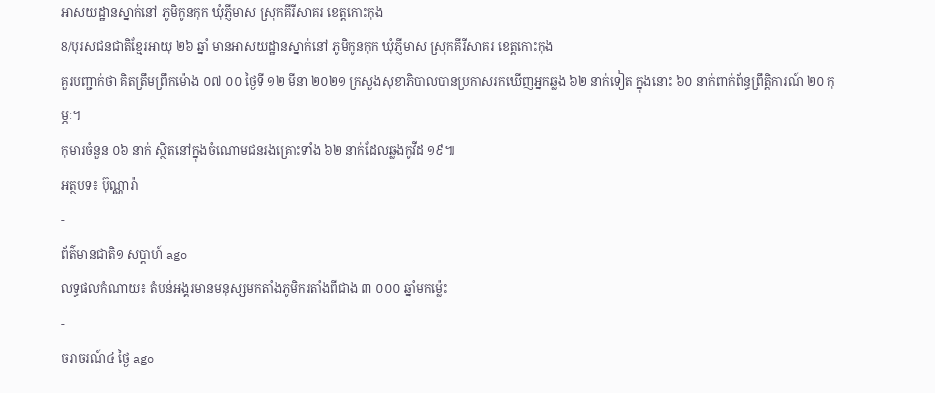អាសយដ្ឋានស្នាក់នៅ ភូមិកូនកុក ឃុំភ្ញីមាស ស្រុកគីរីសាគរ ខេត្តកោះកុង
8/បុរសជនជាតិខ្មែរអាយុ ២៦ ឆ្នាំ មានអាសយដ្ឋានស្នាក់នៅ ភូមិកូនកុក ឃុំភ្ញីមាស ស្រុកគីរីសាគរ ខេត្តកោះកុង
គួរបញ្ជាក់ថា គិតត្រឹមព្រឹកម៉ោង ០៧ ០០ ថ្ងៃទី ១២ មីនា ២០២១ ក្រសួងសុខាភិបាលបានប្រកាសរកឃើញអ្នកឆ្លង ៦២ នាក់ទៀត ក្នុងនោះ ៦០ នាក់ពាក់ព័ន្ធព្រឹត្តិការណ៍ ២០ កុម្ភៈ។
កុមារចំនួន ០៦ នាក់ ស្ថិតនៅក្នុងចំណោមជនរងគ្រោះទាំង ៦២ នាក់ដែលឆ្លងកូវីដ ១៩៕
អត្ថបទ៖ ប៊ុណ្ណារ៉ា
-
ព័ត៌មានជាតិ១ សប្តាហ៍ ago
លទ្ធផលកំណាយ៖ តំបន់អង្គរមានមនុស្សមកតាំងភូមិករតាំងពីជាង ៣ ០០០ ឆ្នាំមកម្ល៉េះ
-
ចរាចរណ៍៤ ថ្ងៃ ago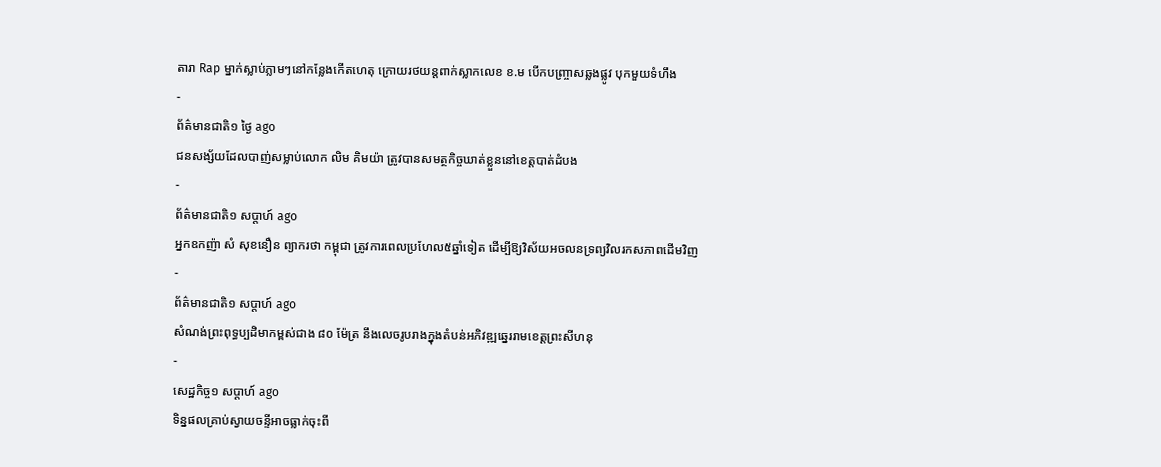តារា Rap ម្នាក់ស្លាប់ភ្លាមៗនៅកន្លែងកើតហេតុ ក្រោយរថយន្ដពាក់ស្លាកលេខ ខ.ម បើកបញ្ច្រាសឆ្លងផ្លូវ បុកមួយទំហឹង
-
ព័ត៌មានជាតិ១ ថ្ងៃ ago
ជនសង្ស័យដែលបាញ់សម្លាប់លោក លិម គិមយ៉ា ត្រូវបានសមត្ថកិច្ចឃាត់ខ្លួននៅខេត្តបាត់ដំបង
-
ព័ត៌មានជាតិ១ សប្តាហ៍ ago
អ្នកឧកញ៉ា សំ សុខនឿន ព្យាករថា កម្ពុជា ត្រូវការពេលប្រហែល៥ឆ្នាំទៀត ដើម្បីឱ្យវិស័យអចលនទ្រព្យវិលរកសភាពដើមវិញ
-
ព័ត៌មានជាតិ១ សប្តាហ៍ ago
សំណង់ព្រះពុទ្ធប្បដិមាកម្ពស់ជាង ៨០ ម៉ែត្រ នឹងលេចរូបរាងក្នុងតំបន់អភិវឌ្ឍឆ្នេររាមខេត្តព្រះសីហនុ
-
សេដ្ឋកិច្ច១ សប្តាហ៍ ago
ទិន្នផលគ្រាប់ស្វាយចន្ទីអាចធ្លាក់ចុះពី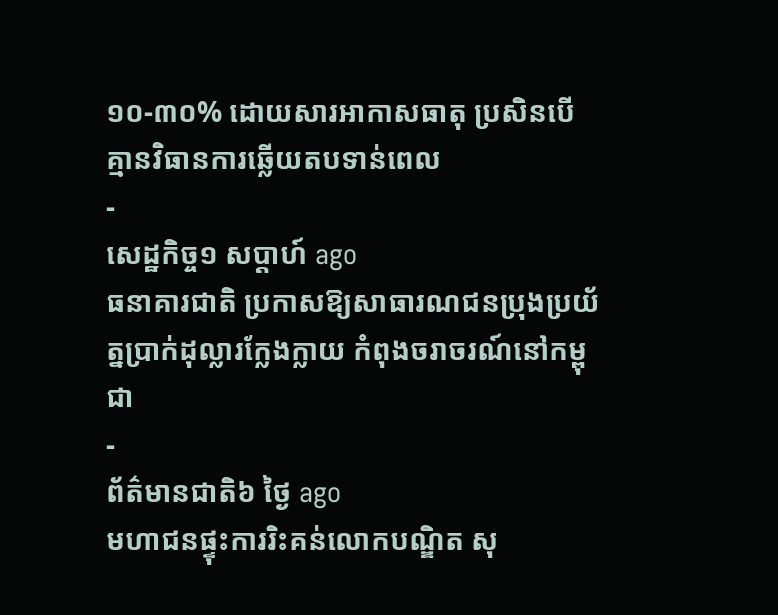១០-៣០% ដោយសារអាកាសធាតុ ប្រសិនបើគ្មានវិធានការឆ្លើយតបទាន់ពេល
-
សេដ្ឋកិច្ច១ សប្តាហ៍ ago
ធនាគារជាតិ ប្រកាសឱ្យសាធារណជនប្រុងប្រយ័ត្នប្រាក់ដុល្លារក្លែងក្លាយ កំពុងចរាចរណ៍នៅកម្ពុជា
-
ព័ត៌មានជាតិ៦ ថ្ងៃ ago
មហាជនផ្ទុះការរិះគន់លោកបណ្ឌិត សុ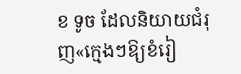ខ ទូច ដែលនិយាយជំរុញ«ក្មេងៗឱ្យខំរៀ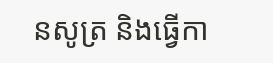នសូត្រ និងធ្វើកា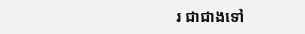រ ជាជាងទៅ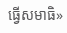ធ្វើសមាធិ»